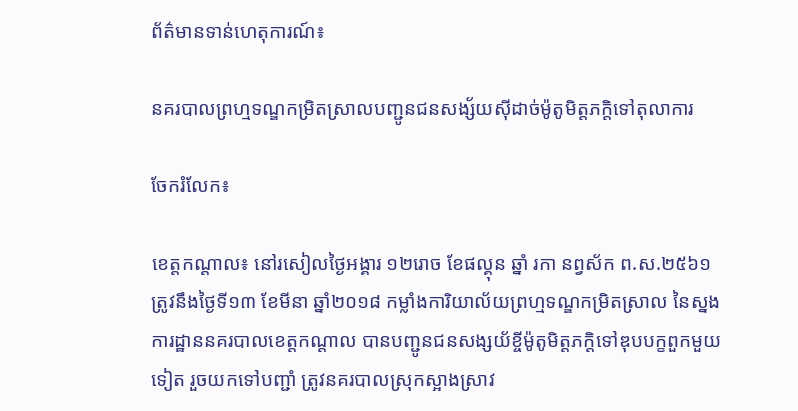ព័ត៌មានទាន់ហេតុការណ៍៖

នគរបាលព្រហ្មទណ្ឌកម្រិតស្រាលបញ្ជូនជនសង្ស័យស៊ីដាច់ម៉ូតូមិត្តភក្តិទៅតុលាការ

ចែករំលែក៖

ខេត្តកណ្តាល៖ នៅរសៀលថ្ងៃអង្គារ ១២រោច ខែផល្គុន ឆ្នាំ រកា នព្វស័ក ព.ស.២៥៦១ ត្រូវនឹងថ្ងៃទី១៣ ខែមីនា ឆ្នាំ២០១៨ កម្លាំងការិយាល័យព្រហ្មទណ្ឌកម្រិតស្រាល នៃស្នងការដ្ឋាននគរបាលខេត្តកណ្តាល បានបញ្ជូនជនសង្សយ័ខ្ចីម៉ូតូមិត្តភក្តិទៅឌុបបក្ខពួកមួយទៀត រួចយកទៅបញ្ជាំ ត្រូវនគរបាលស្រុកស្អាងស្រាវ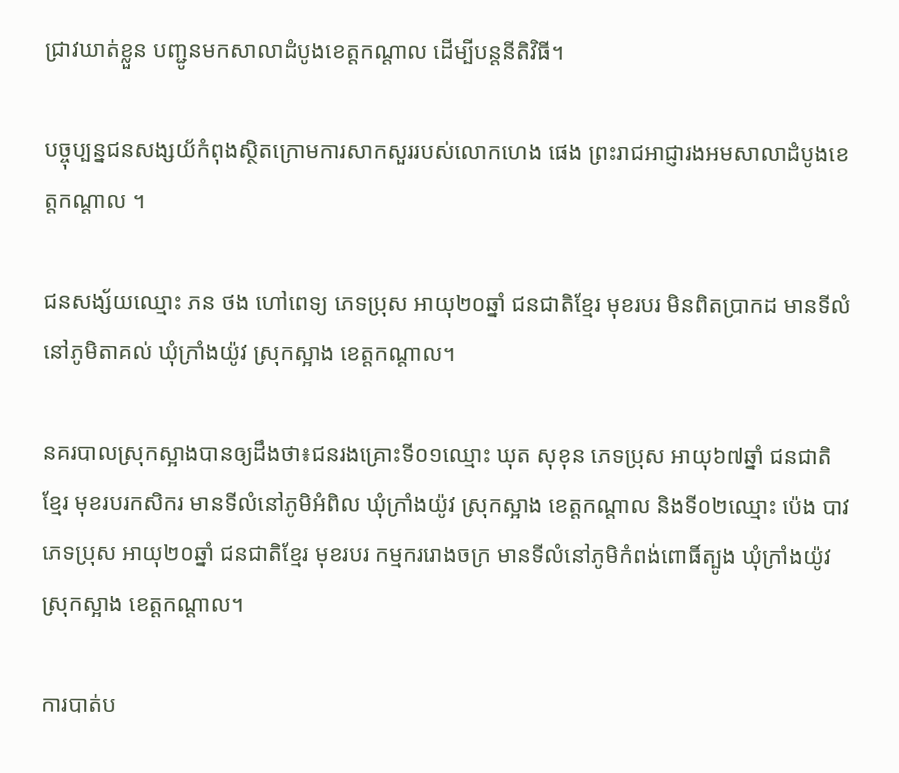ជ្រាវឃាត់ខ្លួន បញ្ជូនមកសាលាដំបូងខេត្តកណ្តាល ដើម្បីបន្តនីតិវិធី។

បច្ចុប្បន្នជនសង្សយ័កំពុងស្ថិតក្រោមការសាកសួររបស់លោកហេង ផេង ព្រះរាជអាជ្ញារងអមសាលាដំបូងខេត្តកណ្តាល ។

ជនសង្ស័យឈ្មោះ ភន ថង ហៅពេទ្យ ភេទប្រុស អាយុ២០ឆ្នាំ ជនជាតិខ្មែរ មុខរបរ មិនពិតប្រាកដ មានទីលំនៅភូមិតាគល់ ឃុំក្រាំងយ៉ូវ ស្រុកស្អាង ខេត្តកណ្តាល។

នគរបាលស្រុកស្អាងបានឲ្យដឹងថា៖ជនរងគ្រោះទី០១ឈ្មោះ ឃុត សុខុន ភេទប្រុស អាយុ៦៧ឆ្នាំ ជនជាតិខ្មែរ មុខរបរកសិករ មានទីលំនៅភូមិអំពិល ឃុំក្រាំងយ៉ូវ ស្រុកស្អាង ខេត្តកណ្តាល និងទី០២ឈ្មោះ ប៉េង បាវភេទប្រុស អាយុ២០ឆ្នាំ ជនជាតិខ្មែរ មុខរបរ កម្មកររោងចក្រ មានទីលំនៅភូមិកំពង់ពោធិ៍ត្បូង ឃុំក្រាំងយ៉ូវ ស្រុកស្អាង ខេត្តកណ្តាល។

ការបាត់ប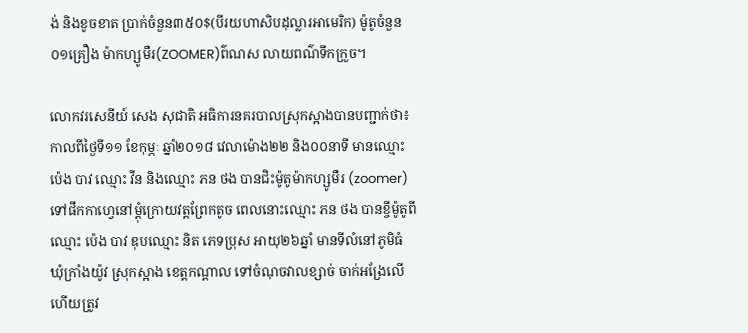ង់ និងខូចខាត ប្រាក់ចំនួន៣៥០$(បីរយហាសិបដុល្លារអាមេរិក) ម៉ូតូចំនួន០១គ្រឿង ម៉ាកហ្សូមឺរ(ZOOMER)ព៌ណស លាយពណ៌ទឹកក្រួច។

លោកវរសេនីយ៍ សេង សុជាតិ អធិការនគរបាលស្រុកស្អាងបានបញ្ជាក់ថា៖ កាលពីថ្ងៃទី១១ ខែកុម្ភៈ ឆ្នាំ២០១៨ វេលាម៉ោង២២ និង០០នាទី មានឈ្មោះ ប៉េង បាវ ឈ្មោះ វីន និងឈ្មោះ ភន ថង បានជិះម៉ូតូម៉ាកហ្សូមឺរ (zoomer)ទៅផឹកកាហ្វេនៅម្ដុំក្រោយវត្តព្រែកតូច ពេលនោះឈ្មោះ ភន ថង បានខ្ចីម៉ូតូពីឈ្មោះ ប៉េង បាវ ឌុបឈ្មោះ និត ភេទប្រុស អាយុ២៦ឆ្នាំ មានទីលំនៅភូមិធំ ឃុំក្រាំងយ៉ូវ ស្រុកស្អាង ខេត្តកណ្ដាល ទៅចំណុចវាលខ្សាច់ ចាក់អង្រែលើ ហើយត្រូវ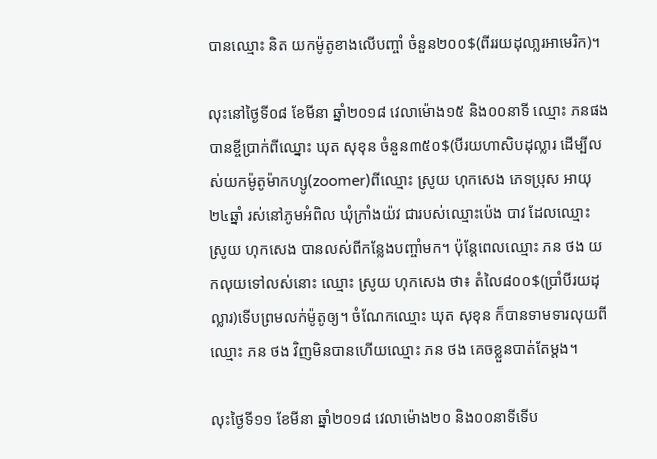បានឈ្មោះ និត យកម៉ូតូខាងលើបញ្ចាំ ចំនួន២០០$(ពីររយដុលា្លរអាមេរិក)។

លុះនៅថ្ងៃទី០៨ ខែមីនា ឆ្នាំ២០១៨ វេលាម៉ោង១៥ និង០០នាទី ឈ្មោះ ភនផង បានខ្ចីប្រាក់ពីឈ្នោះ ឃុត សុខុន ចំនួន៣៥០$(បីរយហាសិបដុល្លារ ដើម្បីលស់យកម៉ូតូម៉ាកហ្សូ(zoomer)ពីឈ្មោះ ស្រូយ ហុកសេង ភេទប្រុស អាយុ២៤ឆ្នាំ រស់នៅភូមអំពិល ឃុំក្រាំងយ៉វ ជារបស់ឈ្មោះប៉េង បាវ ដែលឈ្មោះ ស្រូយ ហុកសេង បានលស់ពីកន្លែងបញ្ចាំមក។ ប៉ុន្តែពេលឈ្មោះ ភន ថង យកលុយទៅលស់នោះ ឈ្មោះ ស្រូយ ហុកសេង ថា៖ តំលៃ៨០០$(ប្រាំបីរយដុល្លារ)ទើបព្រមលក់ម៉ូតូឲ្យ។ ចំណែកឈ្មោះ ឃុត សុខុន ក៏បានទាមទារលុយពីឈ្មោះ ភន ថង វិញមិនបានហើយឈ្មោះ ភន ថង គេចខ្លួនបាត់តែម្ដង។

លុះថ្ងៃទី១១ ខែមីនា ឆ្នាំ២០១៨ វេលាម៉ោង២០ និង០០នាទីទើប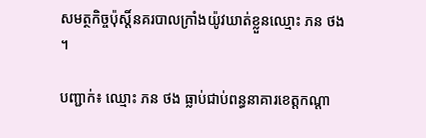សមត្ថកិច្ចប៉ុស្តិ៍នគរបាលក្រាំងយ៉ូវឃាត់ខ្លួនឈ្មោះ ភន ថង ។

បញ្ជាក់៖ ឈ្មោះ ភន ថង ធ្លាប់ជាប់ពន្ធនាគារខេត្តកណ្ដា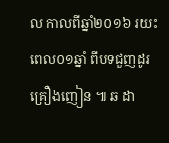ល កាលពីឆ្នាំ២០១៦ រយះពេល០១ឆ្នាំ ពីបទជួញដូរគ្រឿងញៀន ៕ ឆ ដា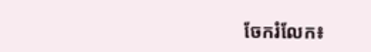ចែករំលែក៖